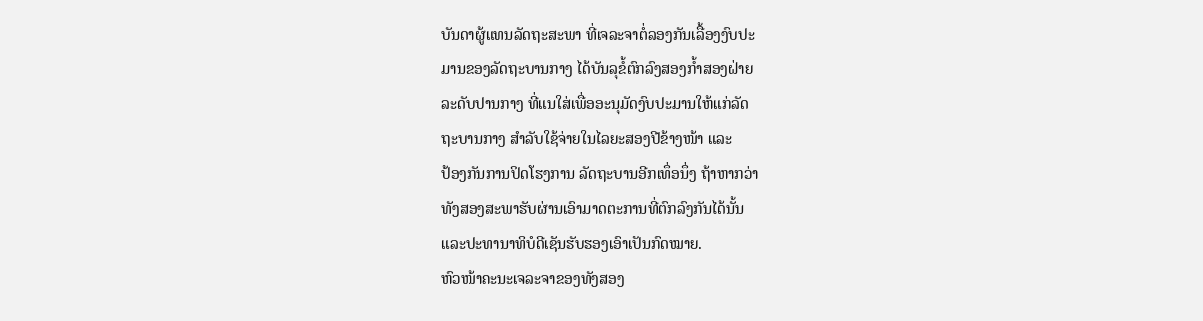ບັນດາຜູ້ແທນລັດຖະສະພາ ທີ່ເຈລະຈາຕໍ່ລອງກັນເລື້ອງງົບປະ
ມານຂອງລັດຖະບານກາງ ໄດ້ບັນລຸຂໍ້ຕົກລົງສອງກໍ້າສອງຝ່າຍ
ລະດັບປານກາງ ທີ່ແນໃສ່ເພື່ອອະນຸມັດງົບປະມານໃຫ້ແກ່ລັດ
ຖະບານກາງ ສໍາລັບໃຊ້ຈ່າຍໃນໄລຍະສອງປີຂ້າງໜ້າ ແລະ
ປ້ອງກັນການປິດໂຮງການ ລັດຖະບານອີກເທຶ່ອນຶ່ງ ຖ້າຫາກວ່າ
ທັງສອງສະພາຮັບຜ່ານເອົາມາດຕະການທີ່ຕົກລົງກັນໄດ້ນັ້ນ
ແລະປະທານາທິບໍດີເຊັນຮັບຮອງເອົາເປັນກົດໝາຍ.
ຫົວໜ້າຄະນະເຈລະຈາຂອງທັງສອງ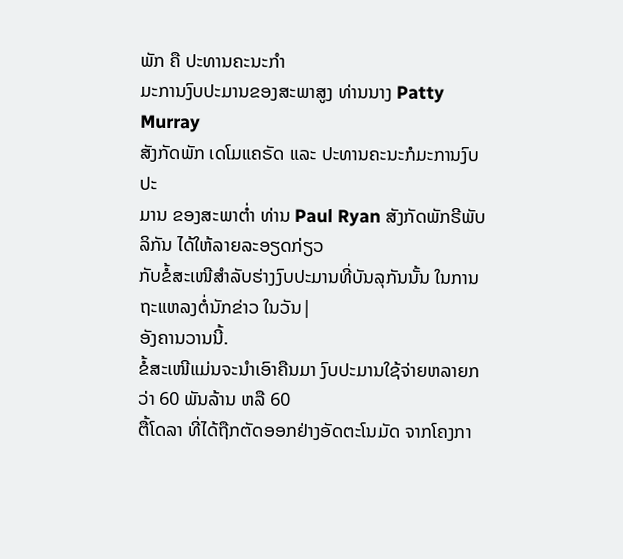ພັກ ຄື ປະທານຄະນະກໍາ
ມະການງົບປະມານຂອງສະພາສູງ ທ່ານນາງ Patty Murray
ສັງກັດພັກ ເດໂມແຄຣັດ ແລະ ປະທານຄະນະກໍມະການງົບປະ
ມານ ຂອງສະພາຕໍ່າ ທ່ານ Paul Ryan ສັງກັດພັກຣີພັບລິກັນ ໄດ້ໃຫ້ລາຍລະອຽດກ່ຽວ
ກັບຂໍ້ສະເໜີສໍາລັບຮ່າງງົບປະມານທີ່ບັນລຸກັນນັ້ນ ໃນການຖະແຫລງຕໍ່ນັກຂ່າວ ໃນວັນ|
ອັງຄານວານນີ້.
ຂໍ້ສະເໜີແມ່ນຈະນໍາເອົາຄືນມາ ງົບປະມານໃຊ້ຈ່າຍຫລາຍກວ່າ 60 ພັນລ້ານ ຫລື 60
ຕື້ໂດລາ ທີ່ໄດ້ຖືກຕັດອອກຢ່າງອັດຕະໂນມັດ ຈາກໂຄງກາ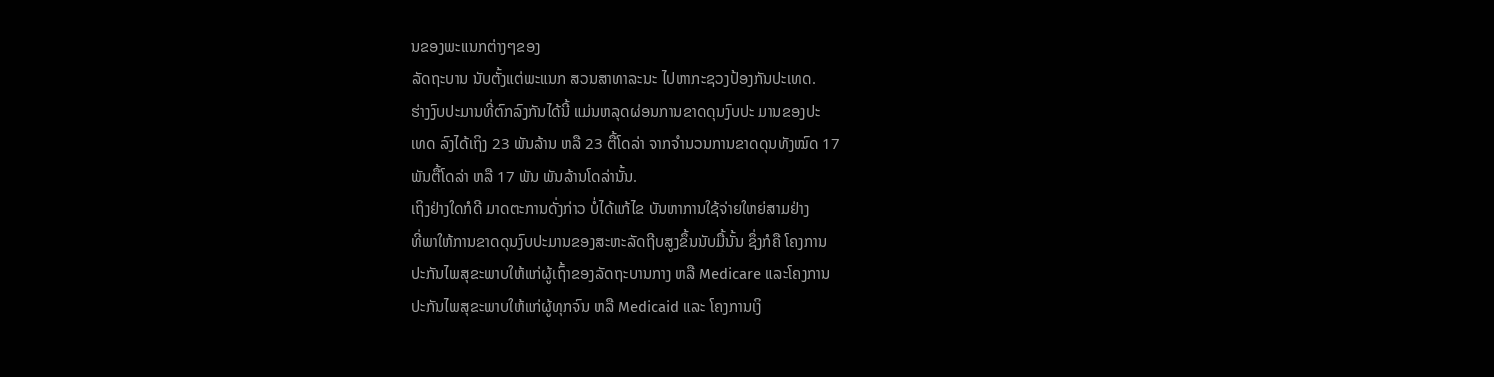ນຂອງພະແນກຕ່າງໆຂອງ
ລັດຖະບານ ນັບຕັ້ງແຕ່ພະແນກ ສວນສາທາລະນະ ໄປຫາກະຊວງປ້ອງກັນປະເທດ.
ຮ່າງງົບປະມານທີ່ຕົກລົງກັນໄດ້ນີ້ ແມ່ນຫລຸດຜ່ອນການຂາດດຸນງົບປະ ມານຂອງປະ
ເທດ ລົງໄດ້ເຖິງ 23 ພັນລ້ານ ຫລື 23 ຕື້ໂດລ່າ ຈາກຈໍານວນການຂາດດຸນທັງໝົດ 17
ພັນຕື້ໂດລ່າ ຫລື 17 ພັນ ພັນລ້ານໂດລ່ານັ້ນ.
ເຖິງຢ່າງໃດກໍດີ ມາດຕະການດັ່ງກ່າວ ບໍ່ໄດ້ແກ້ໄຂ ບັນຫາການໃຊ້ຈ່າຍໃຫຍ່ສາມຢ່າງ
ທີ່ພາໃຫ້ການຂາດດຸນງົບປະມານຂອງສະຫະລັດຖີບສູງຂຶ້ນນັບມື້ນັ້ນ ຊຶ່ງກໍຄື ໂຄງການ
ປະກັນໄພສຸຂະພາບໃຫ້ແກ່ຜູ້ເຖົ້າຂອງລັດຖະບານກາງ ຫລື Medicare ແລະໂຄງການ
ປະກັນໄພສຸຂະພາບໃຫ້ແກ່ຜູ້ທຸກຈົນ ຫລື Medicaid ແລະ ໂຄງການເງິ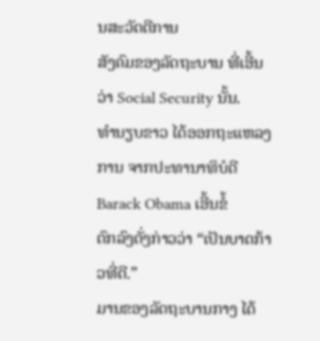ນສະວັດດີການ
ສັງຄົມຂອງລັດຖະບານ ທີ່ເອີ້ນວ່າ Social Security ນັ້ນ.
ທໍານຽບຂາວ ໄດ້ອອກຖະແຫລງການ ຈາກປະທານາທິບໍດີ Barack Obama ເອີ້ນຂໍ້
ຕົກລົງດັ່ງກ່າວວ່າ “ເປັນບາດກ້າວທີ່ດີ.”
ມານຂອງລັດຖະບານກາງ ໄດ້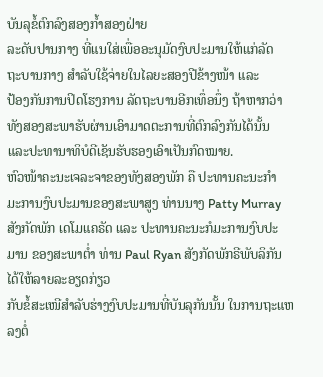ບັນລຸຂໍ້ຕົກລົງສອງກໍ້າສອງຝ່າຍ
ລະດັບປານກາງ ທີ່ແນໃສ່ເພື່ອອະນຸມັດງົບປະມານໃຫ້ແກ່ລັດ
ຖະບານກາງ ສໍາລັບໃຊ້ຈ່າຍໃນໄລຍະສອງປີຂ້າງໜ້າ ແລະ
ປ້ອງກັນການປິດໂຮງການ ລັດຖະບານອີກເທຶ່ອນຶ່ງ ຖ້າຫາກວ່າ
ທັງສອງສະພາຮັບຜ່ານເອົາມາດຕະການທີ່ຕົກລົງກັນໄດ້ນັ້ນ
ແລະປະທານາທິບໍດີເຊັນຮັບຮອງເອົາເປັນກົດໝາຍ.
ຫົວໜ້າຄະນະເຈລະຈາຂອງທັງສອງພັກ ຄື ປະທານຄະນະກໍາ
ມະການງົບປະມານຂອງສະພາສູງ ທ່ານນາງ Patty Murray
ສັງກັດພັກ ເດໂມແຄຣັດ ແລະ ປະທານຄະນະກໍມະການງົບປະ
ມານ ຂອງສະພາຕໍ່າ ທ່ານ Paul Ryan ສັງກັດພັກຣີພັບລິກັນ ໄດ້ໃຫ້ລາຍລະອຽດກ່ຽວ
ກັບຂໍ້ສະເໜີສໍາລັບຮ່າງງົບປະມານທີ່ບັນລຸກັນນັ້ນ ໃນການຖະແຫລງຕໍ່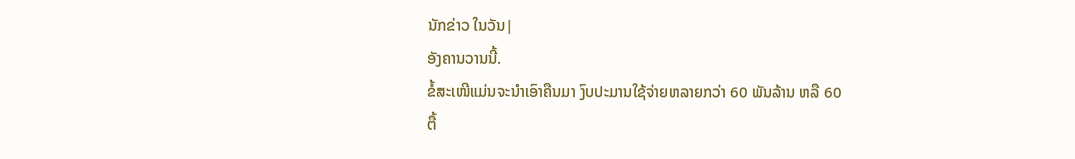ນັກຂ່າວ ໃນວັນ|
ອັງຄານວານນີ້.
ຂໍ້ສະເໜີແມ່ນຈະນໍາເອົາຄືນມາ ງົບປະມານໃຊ້ຈ່າຍຫລາຍກວ່າ 60 ພັນລ້ານ ຫລື 60
ຕື້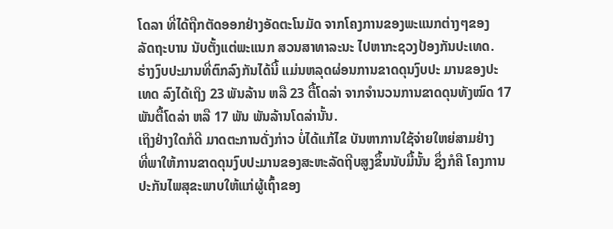ໂດລາ ທີ່ໄດ້ຖືກຕັດອອກຢ່າງອັດຕະໂນມັດ ຈາກໂຄງການຂອງພະແນກຕ່າງໆຂອງ
ລັດຖະບານ ນັບຕັ້ງແຕ່ພະແນກ ສວນສາທາລະນະ ໄປຫາກະຊວງປ້ອງກັນປະເທດ.
ຮ່າງງົບປະມານທີ່ຕົກລົງກັນໄດ້ນີ້ ແມ່ນຫລຸດຜ່ອນການຂາດດຸນງົບປະ ມານຂອງປະ
ເທດ ລົງໄດ້ເຖິງ 23 ພັນລ້ານ ຫລື 23 ຕື້ໂດລ່າ ຈາກຈໍານວນການຂາດດຸນທັງໝົດ 17
ພັນຕື້ໂດລ່າ ຫລື 17 ພັນ ພັນລ້ານໂດລ່ານັ້ນ.
ເຖິງຢ່າງໃດກໍດີ ມາດຕະການດັ່ງກ່າວ ບໍ່ໄດ້ແກ້ໄຂ ບັນຫາການໃຊ້ຈ່າຍໃຫຍ່ສາມຢ່າງ
ທີ່ພາໃຫ້ການຂາດດຸນງົບປະມານຂອງສະຫະລັດຖີບສູງຂຶ້ນນັບມື້ນັ້ນ ຊຶ່ງກໍຄື ໂຄງການ
ປະກັນໄພສຸຂະພາບໃຫ້ແກ່ຜູ້ເຖົ້າຂອງ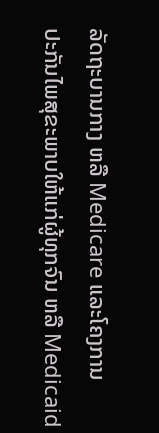ລັດຖະບານກາງ ຫລື Medicare ແລະໂຄງການ
ປະກັນໄພສຸຂະພາບໃຫ້ແກ່ຜູ້ທຸກຈົນ ຫລື Medicaid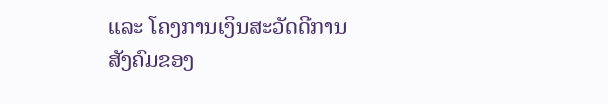ແລະ ໂຄງການເງິນສະວັດດີການ
ສັງຄົມຂອງ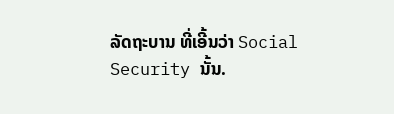ລັດຖະບານ ທີ່ເອີ້ນວ່າ Social Security ນັ້ນ.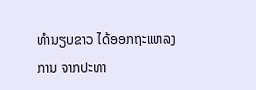ທໍານຽບຂາວ ໄດ້ອອກຖະແຫລງການ ຈາກປະທາ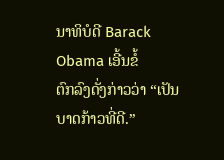ນາທິບໍດີ Barack Obama ເອີ້ນຂໍ້
ຕົກລົງດັ່ງກ່າວວ່າ “ເປັນບາດກ້າວທີ່ດີ.”